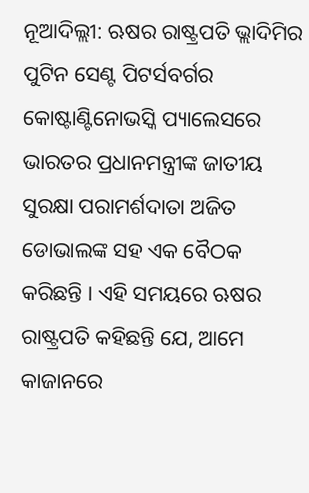ନୂଆଦିଲ୍ଲୀ: ଋଷର ରାଷ୍ଟ୍ରପତି ଭ୍ଲାଦିମିର ପୁଟିନ ସେଣ୍ଟ ପିଟର୍ସବର୍ଗର କୋଷ୍ଟାଣ୍ଟିନୋଭସ୍କି ପ୍ୟାଲେସରେ ଭାରତର ପ୍ରଧାନମନ୍ତ୍ରୀଙ୍କ ଜାତୀୟ ସୁରକ୍ଷା ପରାମର୍ଶଦାତା ଅଜିତ ଡୋଭାଲଙ୍କ ସହ ଏକ ବୈଠକ କରିଛନ୍ତି । ଏହି ସମୟରେ ଋଷର ରାଷ୍ଟ୍ରପତି କହିଛନ୍ତି ଯେ, ଆମେ କାଜାନରେ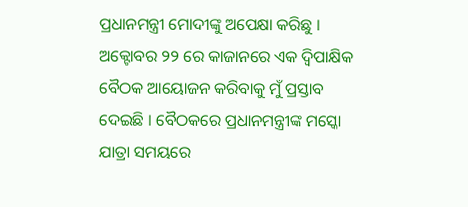ପ୍ରଧାନମନ୍ତ୍ରୀ ମୋଦୀଙ୍କୁ ଅପେକ୍ଷା କରିଛୁ । ଅକ୍ଟୋବର ୨୨ ରେ କାଜାନରେ ଏକ ଦ୍ୱିପାକ୍ଷିକ ବୈଠକ ଆୟୋଜନ କରିବାକୁ ମୁଁ ପ୍ରସ୍ତାବ ଦେଇଛି । ବୈଠକରେ ପ୍ରଧାନମନ୍ତ୍ରୀଙ୍କ ମସ୍କୋ ଯାତ୍ରା ସମୟରେ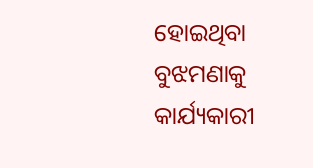ହୋଇଥିବା ବୁଝମଣାକୁ କାର୍ଯ୍ୟକାରୀ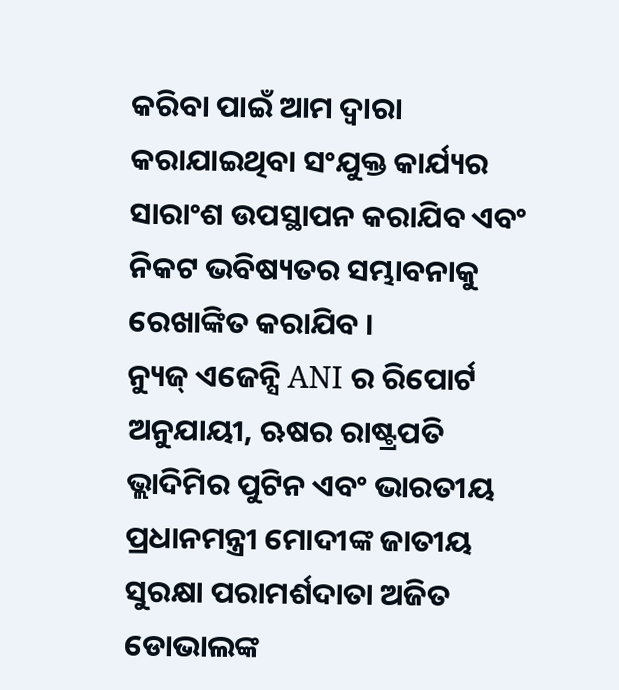କରିବା ପାଇଁ ଆମ ଦ୍ବାରା କରାଯାଇଥିବା ସଂଯୁକ୍ତ କାର୍ଯ୍ୟର ସାରାଂଶ ଉପସ୍ଥାପନ କରାଯିବ ଏବଂ ନିକଟ ଭବିଷ୍ୟତର ସମ୍ଭାବନାକୁ ରେଖାଙ୍କିତ କରାଯିବ ।
ନ୍ୟୁଜ୍ ଏଜେନ୍ସି ANI ର ରିପୋର୍ଟ ଅନୁଯାୟୀ, ଋଷର ରାଷ୍ଟ୍ରପତି ଭ୍ଲାଦିମିର ପୁଟିନ ଏବଂ ଭାରତୀୟ ପ୍ରଧାନମନ୍ତ୍ରୀ ମୋଦୀଙ୍କ ଜାତୀୟ ସୁରକ୍ଷା ପରାମର୍ଶଦାତା ଅଜିତ ଡୋଭାଲଙ୍କ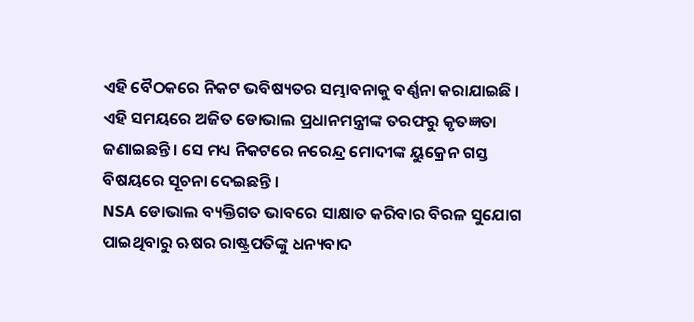ଏହି ବୈଠକରେ ନିକଟ ଭବିଷ୍ୟତର ସମ୍ଭାବନାକୁ ବର୍ଣ୍ଣନା କରାଯାଇଛି । ଏହି ସମୟରେ ଅଜିତ ଡୋଭାଲ ପ୍ରଧାନମନ୍ତ୍ରୀଙ୍କ ତରଫରୁ କୃତଜ୍ଞତା ଜଣାଇଛନ୍ତି । ସେ ମଧ୍ୟ ନିକଟରେ ନରେନ୍ଦ୍ର ମୋଦୀଙ୍କ ୟୁକ୍ରେନ ଗସ୍ତ ବିଷୟରେ ସୂଚନା ଦେଇଛନ୍ତି ।
NSA ଡୋଭାଲ ବ୍ୟକ୍ତିଗତ ଭାବରେ ସାକ୍ଷାତ କରିବାର ବିରଳ ସୁଯୋଗ ପାଇଥିବାରୁ ଋଷର ରାଷ୍ଟ୍ରପତିଙ୍କୁ ଧନ୍ୟବାଦ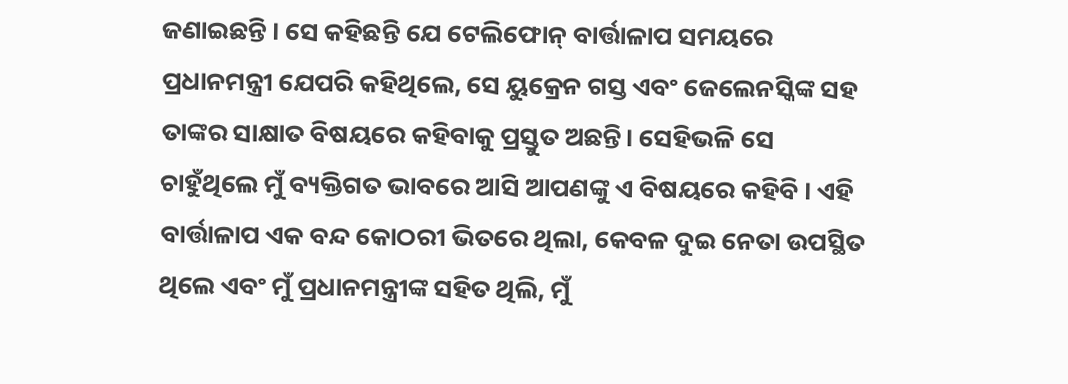ଜଣାଇଛନ୍ତି । ସେ କହିଛନ୍ତି ଯେ ଟେଲିଫୋନ୍ ବାର୍ତ୍ତାଳାପ ସମୟରେ ପ୍ରଧାନମନ୍ତ୍ରୀ ଯେପରି କହିଥିଲେ, ସେ ୟୁକ୍ରେନ ଗସ୍ତ ଏବଂ ଜେଲେନସ୍କିଙ୍କ ସହ ତାଙ୍କର ସାକ୍ଷାତ ବିଷୟରେ କହିବାକୁ ପ୍ରସ୍ତୁତ ଅଛନ୍ତି। ସେହିଭଳି ସେ ଚାହୁଁଥିଲେ ମୁଁ ବ୍ୟକ୍ତିଗତ ଭାବରେ ଆସି ଆପଣଙ୍କୁ ଏ ବିଷୟରେ କହିବି । ଏହି ବାର୍ତ୍ତାଳାପ ଏକ ବନ୍ଦ କୋଠରୀ ଭିତରେ ଥିଲା, କେବଳ ଦୁଇ ନେତା ଉପସ୍ଥିତ ଥିଲେ ଏବଂ ମୁଁ ପ୍ରଧାନମନ୍ତ୍ରୀଙ୍କ ସହିତ ଥିଲି, ମୁଁ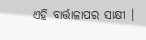ଏହି ବାର୍ତ୍ତାଳାପର ସାକ୍ଷୀ ।